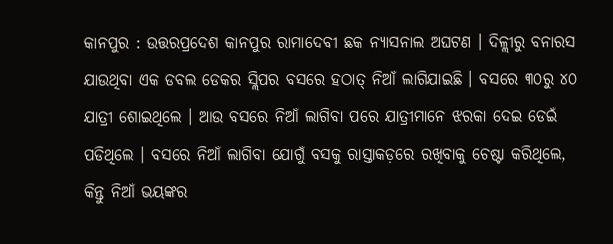କାନପୁର : ଉତ୍ତରପ୍ରଦେଶ କାନପୁର ରାମାଦେବୀ ଛକ ନ୍ୟାସନାଲ ଅଘଟଣ । ଦିଳ୍ଲୀରୁ ବନାରସ ଯାଉଥିବା ଏକ ଡବଲ ଡେକର ସ୍ଲିପର ବସରେ ହଠାତ୍ ନିଆଁ ଲାଗିଯାଇଛି । ବସରେ ୩୦ରୁ ୪୦ ଯାତ୍ରୀ ଶୋଇଥିଲେ । ଆଉ ବସରେ ନିଆଁ ଲାଗିବା ପରେ ଯାତ୍ରୀମାନେ ଝରକା ଦେଇ ଡେଇଁ ପଡିଥିଲେ । ବସରେ ନିଆଁ ଲାଗିବା ଯୋଗୁଁ ବସକୁ ରାସ୍ତାକଡ଼ରେ ରଖିବାକୁ ଚେଷ୍ଟା କରିଥିଲେ, କିନ୍ତୁ ନିଆଁ ଭୟଙ୍କର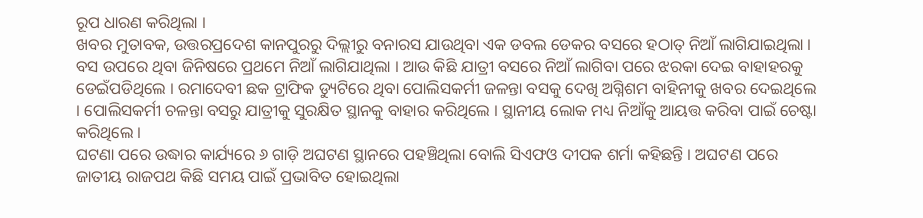ରୂପ ଧାରଣ କରିଥିଲା ।
ଖବର ମୁତାବକ, ଉତ୍ତରପ୍ରଦେଶ କାନପୁରରୁ ଦିଲ୍ଲୀରୁ ବନାରସ ଯାଉଥିବା ଏକ ଡବଲ ଡେକର ବସରେ ହଠାତ୍ ନିଆଁ ଲାଗିଯାଇଥିଲା । ବସ ଉପରେ ଥିବା ଜିନିଷରେ ପ୍ରଥମେ ନିଆଁ ଲାଗିଯାଥିଲା । ଆଉ କିଛି ଯାତ୍ରୀ ବସରେ ନିଆଁ ଲାଗିବା ପରେ ଝରକା ଦେଇ ବାହାହରକୁ ଡେଇଁପଡିଥିଲେ । ରମାଦେବୀ ଛକ ଟ୍ରାଫିକ ଡ୍ୟୁଟିରେ ଥିବା ପୋଲିସକର୍ମୀ ଜଳନ୍ତା ବସକୁ ଦେଖି ଅଗ୍ନିଶମ ବାହିନୀକୁ ଖବର ଦେଇଥିଲେ । ପୋଲିସକର୍ମୀ ଚଳନ୍ତା ବସରୁ ଯାତ୍ରୀକୁ ସୁରକ୍ଷିତ ସ୍ଥାନକୁ ବାହାର କରିଥିଲେ । ସ୍ଥାନୀୟ ଲୋକ ମଧ୍ୟ ନିଆଁକୁ ଆୟତ୍ତ କରିବା ପାଇଁ ଚେଷ୍ଟା କରିଥିଲେ ।
ଘଟଣା ପରେ ଉଦ୍ଧାର କାର୍ଯ୍ୟରେ ୬ ଗାଡ଼ି ଅଘଟଣ ସ୍ଥାନରେ ପହଞ୍ଚିଥିଲା ବୋଲି ସିଏଫଓ ଦୀପକ ଶର୍ମା କହିଛନ୍ତି । ଅଘଟଣ ପରେ ଜାତୀୟ ରାଜପଥ କିଛି ସମୟ ପାଇଁ ପ୍ରଭାବିତ ହୋଇଥିଲା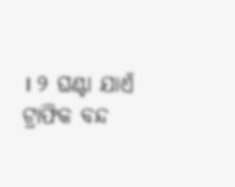। ୨ ଘଣ୍ଟା ଯାଏଁ ଟ୍ରାଫିକ ବନ୍ଦ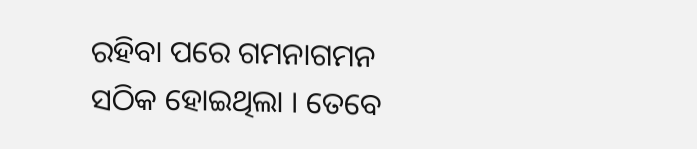ରହିବା ପରେ ଗମନାଗମନ ସଠିକ ହୋଇଥିଲା । ତେବେ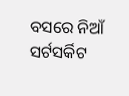ବସରେ ନିଆଁ ସର୍ଟସର୍କିଟ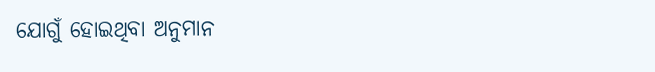ଯୋଗୁଁ ହୋଇଥିବା ଅନୁମାନ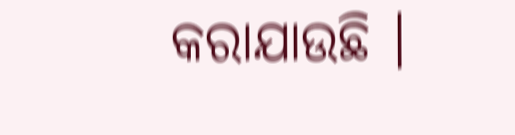କରାଯାଉଛି ।